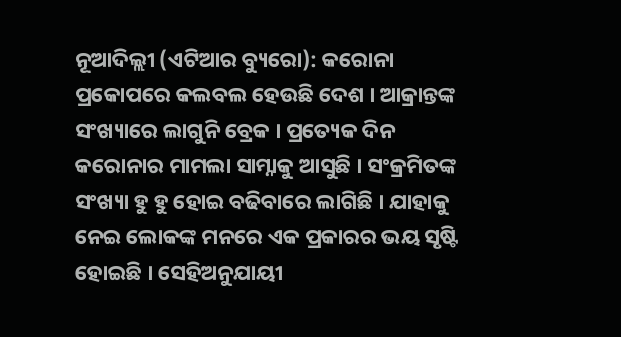ନୂଆଦିଲ୍ଲୀ (ଏଟିଆର ବ୍ୟୁରୋ): କରୋନା ପ୍ରକୋପରେ କଲବଲ ହେଉଛି ଦେଶ । ଆକ୍ରାନ୍ତଙ୍କ ସଂଖ୍ୟାରେ ଲାଗୁନି ବ୍ରେକ । ପ୍ରତ୍ୟେକ ଦିନ କରୋନାର ମାମଲା ସାମ୍ନାକୁ ଆସୁଛି । ସଂକ୍ରମିତଙ୍କ ସଂଖ୍ୟା ହୁ ହୁ ହୋଇ ବଢିବାରେ ଲାଗିଛି । ଯାହାକୁ ନେଇ ଲୋକଙ୍କ ମନରେ ଏକ ପ୍ରକାରର ଭୟ ସୃଷ୍ଟି ହୋଇଛି । ସେହିଅନୁଯାୟୀ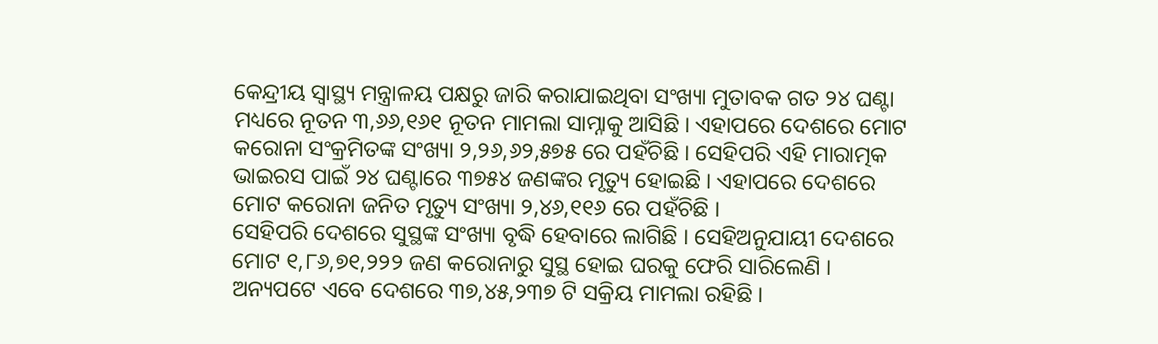କେନ୍ଦ୍ରୀୟ ସ୍ୱାସ୍ଥ୍ୟ ମନ୍ତ୍ରାଳୟ ପକ୍ଷରୁ ଜାରି କରାଯାଇଥିବା ସଂଖ୍ୟା ମୁତାବକ ଗତ ୨୪ ଘଣ୍ଟା ମଧ୍ୟରେ ନୂତନ ୩,୬୬,୧୬୧ ନୂତନ ମାମଲା ସାମ୍ନାକୁ ଆସିଛି । ଏହାପରେ ଦେଶରେ ମୋଟ କରୋନା ସଂକ୍ରମିତଙ୍କ ସଂଖ୍ୟା ୨,୨୬,୬୨,୫୭୫ ରେ ପହଁଚିଛି । ସେହିପରି ଏହି ମାରାତ୍ମକ ଭାଇରସ ପାଇଁ ୨୪ ଘଣ୍ଟାରେ ୩୭୫୪ ଜଣଙ୍କର ମୃତ୍ୟୁ ହୋଇଛି । ଏହାପରେ ଦେଶରେ ମୋଟ କରୋନା ଜନିତ ମୃତ୍ୟୁ ସଂଖ୍ୟା ୨,୪୬,୧୧୬ ରେ ପହଁଚିଛି ।
ସେହିପରି ଦେଶରେ ସୁସ୍ଥଙ୍କ ସଂଖ୍ୟା ବୃଦ୍ଧି ହେବାରେ ଲାଗିଛି । ସେହିଅନୁଯାୟୀ ଦେଶରେ ମୋଟ ୧,୮୬,୭୧,୨୨୨ ଜଣ କରୋନାରୁ ସୁସ୍ଥ ହୋଇ ଘରକୁ ଫେରି ସାରିଲେଣି । ଅନ୍ୟପଟେ ଏବେ ଦେଶରେ ୩୭,୪୫,୨୩୭ ଟି ସକ୍ରିୟ ମାମଲା ରହିଛି ।